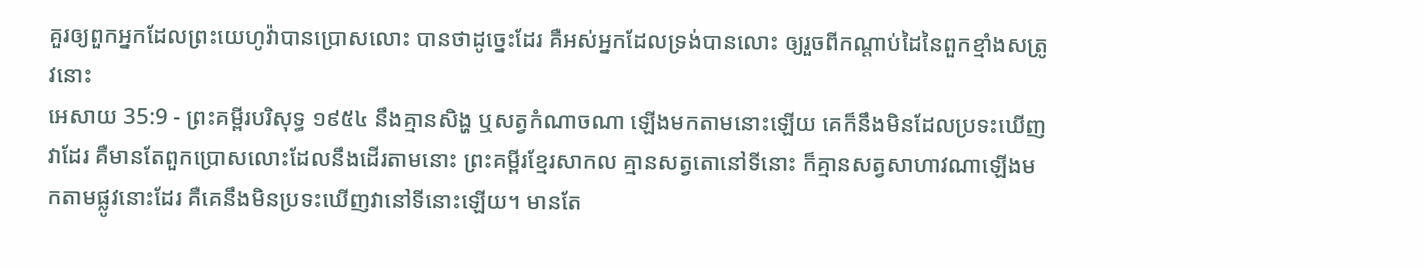គួរឲ្យពួកអ្នកដែលព្រះយេហូវ៉ាបានប្រោសលោះ បានថាដូច្នេះដែរ គឺអស់អ្នកដែលទ្រង់បានលោះ ឲ្យរួចពីកណ្តាប់ដៃនៃពួកខ្មាំងសត្រូវនោះ
អេសាយ 35:9 - ព្រះគម្ពីរបរិសុទ្ធ ១៩៥៤ នឹងគ្មានសិង្ហ ឬសត្វកំណាចណា ឡើងមកតាមនោះឡើយ គេក៏នឹងមិនដែលប្រទះឃើញវាដែរ គឺមានតែពួកប្រោសលោះដែលនឹងដើរតាមនោះ ព្រះគម្ពីរខ្មែរសាកល គ្មានសត្វតោនៅទីនោះ ក៏គ្មានសត្វសាហាវណាឡើងមកតាមផ្លូវនោះដែរ គឺគេនឹងមិនប្រទះឃើញវានៅទីនោះឡើយ។ មានតែ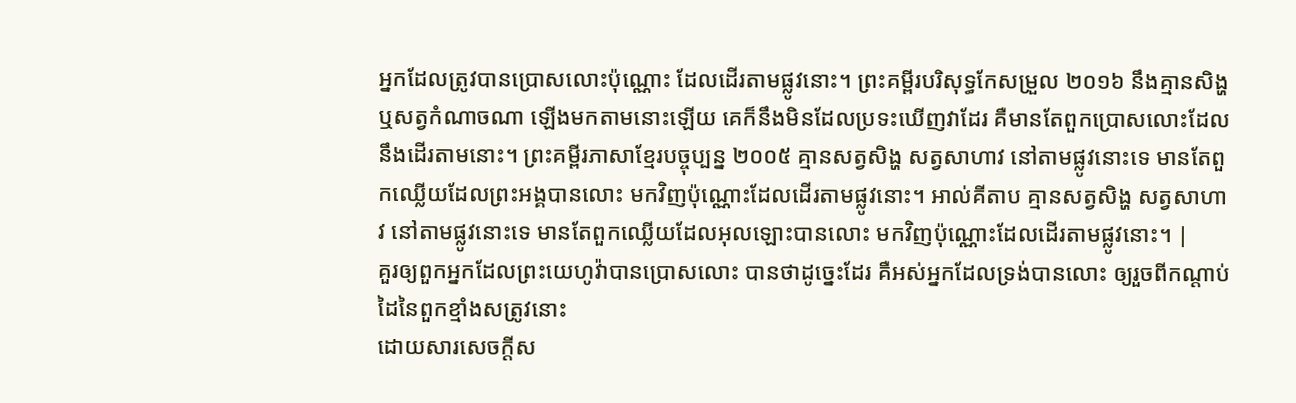អ្នកដែលត្រូវបានប្រោសលោះប៉ុណ្ណោះ ដែលដើរតាមផ្លូវនោះ។ ព្រះគម្ពីរបរិសុទ្ធកែសម្រួល ២០១៦ នឹងគ្មានសិង្ហ ឬសត្វកំណាចណា ឡើងមកតាមនោះឡើយ គេក៏នឹងមិនដែលប្រទះឃើញវាដែរ គឺមានតែពួកប្រោសលោះដែលនឹងដើរតាមនោះ។ ព្រះគម្ពីរភាសាខ្មែរបច្ចុប្បន្ន ២០០៥ គ្មានសត្វសិង្ហ សត្វសាហាវ នៅតាមផ្លូវនោះទេ មានតែពួកឈ្លើយដែលព្រះអង្គបានលោះ មកវិញប៉ុណ្ណោះដែលដើរតាមផ្លូវនោះ។ អាល់គីតាប គ្មានសត្វសិង្ហ សត្វសាហាវ នៅតាមផ្លូវនោះទេ មានតែពួកឈ្លើយដែលអុលឡោះបានលោះ មកវិញប៉ុណ្ណោះដែលដើរតាមផ្លូវនោះ។ |
គួរឲ្យពួកអ្នកដែលព្រះយេហូវ៉ាបានប្រោសលោះ បានថាដូច្នេះដែរ គឺអស់អ្នកដែលទ្រង់បានលោះ ឲ្យរួចពីកណ្តាប់ដៃនៃពួកខ្មាំងសត្រូវនោះ
ដោយសារសេចក្ដីស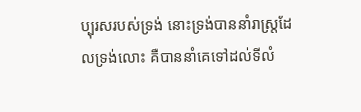ប្បុរសរបស់ទ្រង់ នោះទ្រង់បាននាំរាស្ត្រដែលទ្រង់លោះ គឺបាននាំគេទៅដល់ទីលំ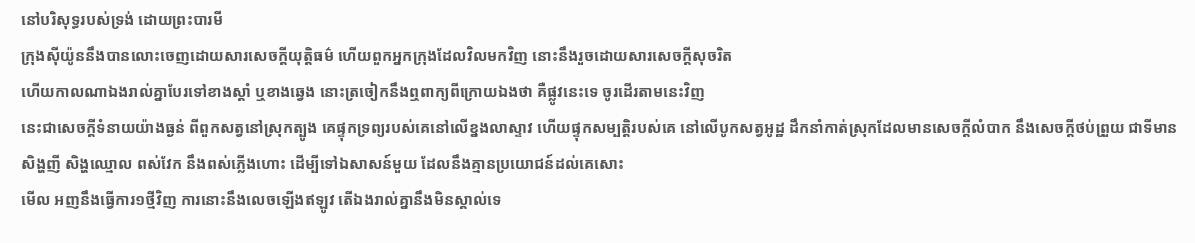នៅបរិសុទ្ធរបស់ទ្រង់ ដោយព្រះបារមី
ក្រុងស៊ីយ៉ូននឹងបានលោះចេញដោយសារសេចក្ដីយុត្តិធម៌ ហើយពួកអ្នកក្រុងដែលវិលមកវិញ នោះនឹងរួចដោយសារសេចក្ដីសុចរិត
ហើយកាលណាឯងរាល់គ្នាបែរទៅខាងស្តាំ ឬខាងឆ្វេង នោះត្រចៀកនឹងឮពាក្យពីក្រោយឯងថា គឺផ្លូវនេះទេ ចូរដើរតាមនេះវិញ
នេះជាសេចក្ដីទំនាយយ៉ាងធ្ងន់ ពីពួកសត្វនៅស្រុកត្បូង គេផ្ទុកទ្រព្យរបស់គេនៅលើខ្នងលាស្ទាវ ហើយផ្ទុកសម្បត្តិរបស់គេ នៅលើបូកសត្វអូដ្ឋ ដឹកនាំកាត់ស្រុកដែលមានសេចក្ដីលំបាក នឹងសេចក្ដីថប់ព្រួយ ជាទីមានសិង្ហញី សិង្ហឈ្មោល ពស់វែក នឹងពស់ភ្លើងហោះ ដើម្បីទៅឯសាសន៍មួយ ដែលនឹងគ្មានប្រយោជន៍ដល់គេសោះ
មើល អញនឹងធ្វើការ១ថ្មីវិញ ការនោះនឹងលេចឡើងឥឡូវ តើឯងរាល់គ្នានឹងមិនស្គាល់ទេ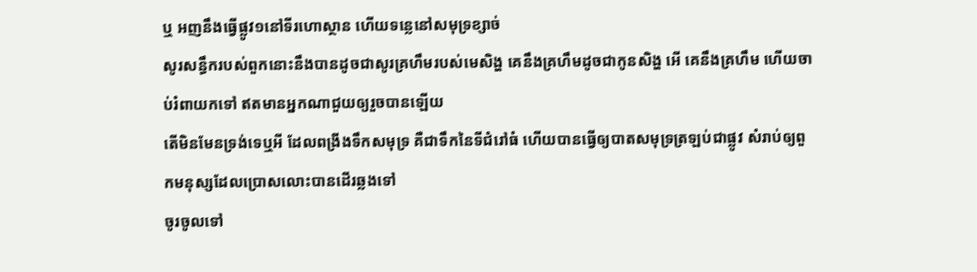ឬ អញនឹងធ្វើផ្លូវ១នៅទីរហោស្ថាន ហើយទន្លេនៅសមុទ្រខ្សាច់
សូរសន្ធឹករបស់ពួកនោះនឹងបានដូចជាសូរគ្រហឹមរបស់មេសិង្ហ គេនឹងគ្រហឹមដូចជាកូនសិង្ហ អើ គេនឹងគ្រហឹម ហើយចាប់រំពាយកទៅ ឥតមានអ្នកណាជួយឲ្យរួចបានឡើយ
តើមិនមែនទ្រង់ទេឬអី ដែលពង្រីងទឹកសមុទ្រ គឺជាទឹកនៃទីជំរៅធំ ហើយបានធ្វើឲ្យបាតសមុទ្រត្រឡប់ជាផ្លូវ សំរាប់ឲ្យពួកមនុស្សដែលប្រោសលោះបានដើរឆ្លងទៅ
ចូរចូលទៅ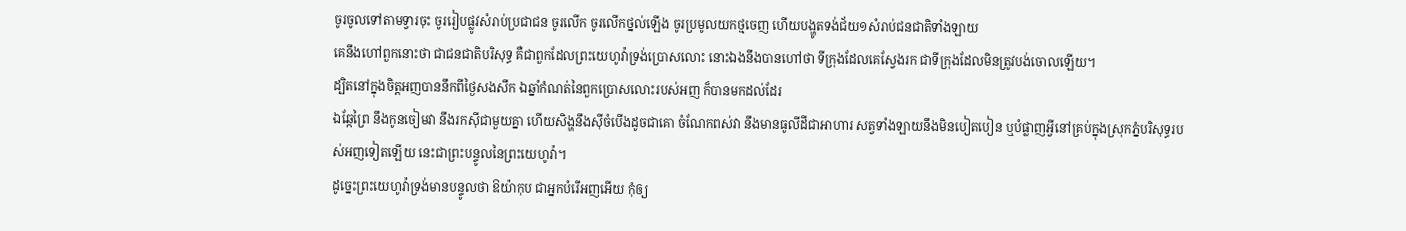ចូរចូលទៅតាមទ្វារចុះ ចូររៀបផ្លូវសំរាប់ប្រជាជន ចូរលើក ចូរលើកថ្នល់ឡើង ចូរប្រមូលយកថ្មចេញ ហើយបង្ហូតទង់ជ័យ១សំរាប់ជនជាតិទាំងឡាយ
គេនឹងហៅពួកនោះថា ជាជនជាតិបរិសុទ្ធ គឺជាពួកដែលព្រះយេហូវ៉ាទ្រង់ប្រោសលោះ នោះឯងនឹងបានហៅថា ទីក្រុងដែលគេស្វែងរក ជាទីក្រុងដែលមិនត្រូវបង់ចោលឡើយ។
ដ្បិតនៅក្នុងចិត្តអញបាននឹកពីថ្ងៃសងសឹក ឯឆ្នាំកំណត់នៃពួកប្រោសលោះរបស់អញ ក៏បានមកដល់ដែរ
ឯឆ្កែព្រៃ នឹងកូនចៀមវា នឹងរកស៊ីជាមួយគ្នា ហើយសិង្ហនឹងស៊ីចំបើងដូចជាគោ ចំណែកពស់វា នឹងមានធូលីដីជាអាហារ សត្វទាំងឡាយនឹងមិនបៀតបៀន ឬបំផ្លាញអ្វីនៅគ្រប់ក្នុងស្រុកភ្នំបរិសុទ្ធរបស់អញទៀតឡើយ នេះជាព្រះបន្ទូលនៃព្រះយេហូវ៉ា។
ដូច្នេះព្រះយេហូវ៉ាទ្រង់មានបន្ទូលថា ឱយ៉ាកុប ជាអ្នកបំរើអញអើយ កុំឲ្យ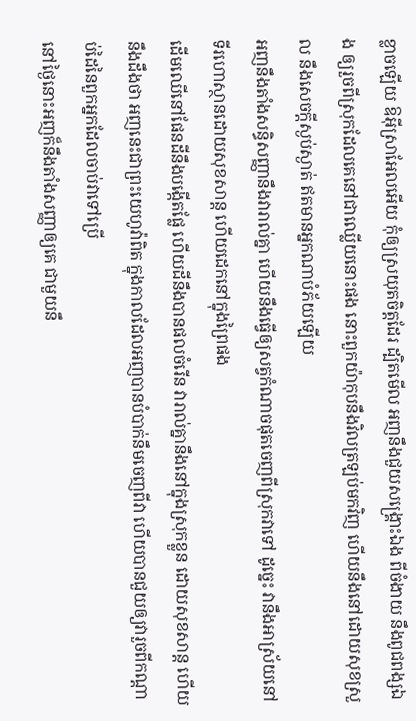ខ្លាចឡើយ ឱអ៊ីស្រាអែលអើយ កុំឲ្យស្រយុតចិត្តដែរ ដ្បិតមើល អញនឹងជួយសង្គ្រោះឯង ពីចំងាយ នឹងពូជពង្សឯង ឲ្យរួចពីស្រុកដែលគេនៅជាឈ្លើយនោះផង នោះពួកយ៉ាកុបនឹងវិលត្រឡប់មកវិញ ហើយនឹងនៅដោយសុខស្រួល នឹងសេចក្ដីស្ងប់ស្ងាត់ ឥតមានអ្នកណាបំភ័យឡើយ
អញនឹងតាំងសន្ធិសញ្ញានឹងវារាល់គ្នា ហើយនឹងធ្វើឲ្យសត្វកំណាចផុតចេញពីស្រុកវាទៅ ដូច្នេះ វានឹងអាស្រ័យនៅទីរហោស្ថានដោយសុខសាន្ត ហើយដេកនៅក្នុងព្រៃផង
ដើមឈើនៅផែនដីនឹងបង្កើតផ្លែ ហើយដីនឹងបានផលចំរើន វារាល់គ្នានឹងនៅក្នុងស្រុកខ្លួន ដោយសុខសាន្ត ហើយនឹងដឹងថា អញនេះជាព្រះយេហូវ៉ាពិត ក្នុងកាលដែលអញបានបំបាក់នឹមចេញពីវា ហើយបានជួយឲ្យវារួចពីកណ្តាប់ដៃនៃពួកអ្នកដែលចាប់វាទៅប្រើ
នៅថ្ងៃនោះអញក៏នឹងតាំងសញ្ញាឲ្យគេ ជាមួយនឹ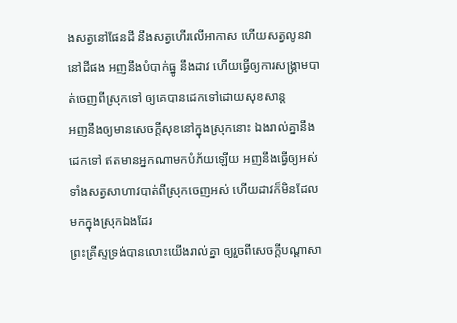ងសត្វនៅផែនដី នឹងសត្វហើរលើអាកាស ហើយសត្វលូនវានៅដីផង អញនឹងបំបាក់ធ្នូ នឹងដាវ ហើយធ្វើឲ្យការសង្គ្រាមបាត់ចេញពីស្រុកទៅ ឲ្យគេបានដេកទៅដោយសុខសាន្ត
អញនឹងឲ្យមានសេចក្ដីសុខនៅក្នុងស្រុកនោះ ឯងរាល់គ្នានឹងដេកទៅ ឥតមានអ្នកណាមកបំភ័យឡើយ អញនឹងធ្វើឲ្យអស់ទាំងសត្វសាហាវបាត់ពីស្រុកចេញអស់ ហើយដាវក៏មិនដែលមកក្នុងស្រុកឯងដែរ
ព្រះគ្រីស្ទទ្រង់បានលោះយើងរាល់គ្នា ឲ្យរួចពីសេចក្ដីបណ្តាសា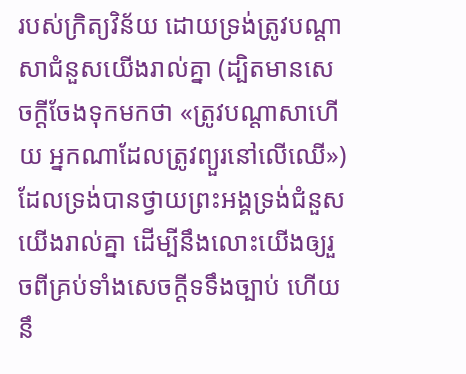របស់ក្រិត្យវិន័យ ដោយទ្រង់ត្រូវបណ្តាសាជំនួសយើងរាល់គ្នា (ដ្បិតមានសេចក្ដីចែងទុកមកថា «ត្រូវបណ្តាសាហើយ អ្នកណាដែលត្រូវព្យួរនៅលើឈើ»)
ដែលទ្រង់បានថ្វាយព្រះអង្គទ្រង់ជំនួសយើងរាល់គ្នា ដើម្បីនឹងលោះយើងឲ្យរួចពីគ្រប់ទាំងសេចក្ដីទទឹងច្បាប់ ហើយនឹ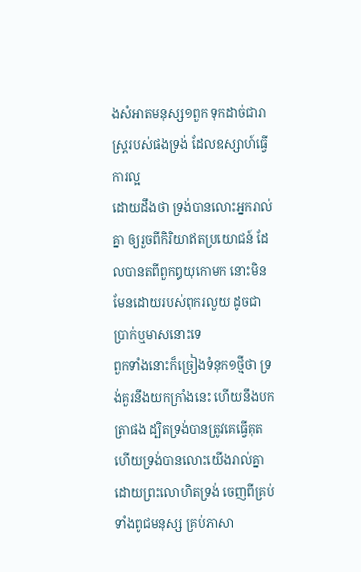ងសំអាតមនុស្ស១ពួក ទុកដាច់ជារាស្ត្ររបស់ផងទ្រង់ ដែលឧស្សាហ៍ធ្វើការល្អ
ដោយដឹងថា ទ្រង់បានលោះអ្នករាល់គ្នា ឲ្យរួចពីកិរិយាឥតប្រយោជន៍ ដែលបានតពីពួកឰយុកោមក នោះមិនមែនដោយរបស់ពុករលួយ ដូចជាប្រាក់ឬមាសនោះទេ
ពួកទាំងនោះក៏ច្រៀងទំនុក១ថ្មីថា ទ្រង់គួរនឹងយកក្រាំងនេះ ហើយនឹងបកត្រាផង ដ្បិតទ្រង់បានត្រូវគេធ្វើគុត ហើយទ្រង់បានលោះយើងរាល់គ្នា ដោយព្រះលោហិតទ្រង់ ចេញពីគ្រប់ទាំងពូជមនុស្ស គ្រប់ភាសា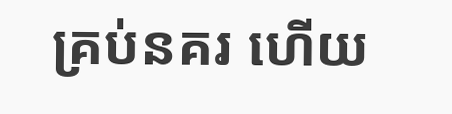គ្រប់នគរ ហើយ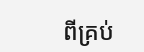ពីគ្រប់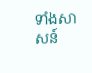ទាំងសាសន៍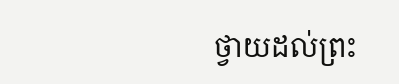ថ្វាយដល់ព្រះ